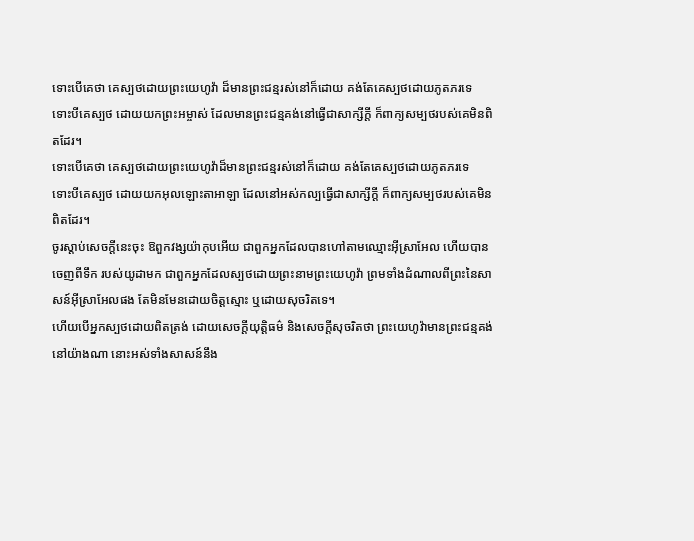ទោះបើគេថា គេស្បថដោយព្រះយេហូវ៉ា ដ៏មានព្រះជន្មរស់នៅក៏ដោយ គង់តែគេស្បថដោយភូតភរទេ
ទោះបីគេស្បថ ដោយយកព្រះអម្ចាស់ ដែលមានព្រះជន្មគង់នៅធ្វើជាសាក្សីក្ដី ក៏ពាក្យសម្បថរបស់គេមិនពិតដែរ។
ទោះបើគេថា គេស្បថដោយព្រះយេហូវ៉ាដ៏មានព្រះជន្មរស់នៅក៏ដោយ គង់តែគេស្បថដោយភូតភរទេ
ទោះបីគេស្បថ ដោយយកអុលឡោះតាអាឡា ដែលនៅអស់កល្បធ្វើជាសាក្សីក្ដី ក៏ពាក្យសម្បថរបស់គេមិនពិតដែរ។
ចូរស្តាប់សេចក្ដីនេះចុះ ឱពួកវង្សយ៉ាកុបអើយ ជាពួកអ្នកដែលបានហៅតាមឈ្មោះអ៊ីស្រាអែល ហើយបានចេញពីទឹក របស់យូដាមក ជាពួកអ្នកដែលស្បថដោយព្រះនាមព្រះយេហូវ៉ា ព្រមទាំងដំណាលពីព្រះនៃសាសន៍អ៊ីស្រាអែលផង តែមិនមែនដោយចិត្តស្មោះ ឬដោយសុចរិតទេ។
ហើយបើអ្នកស្បថដោយពិតត្រង់ ដោយសេចក្ដីយុត្តិធម៌ និងសេចក្ដីសុចរិតថា ព្រះយេហូវ៉ាមានព្រះជន្មគង់នៅយ៉ាងណា នោះអស់ទាំងសាសន៍នឹង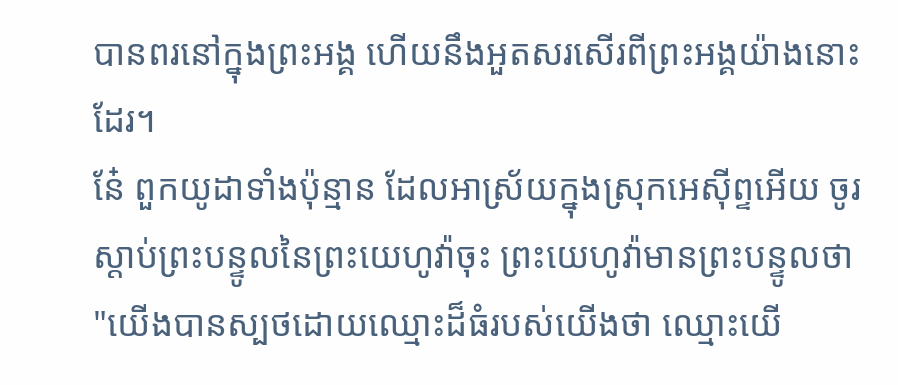បានពរនៅក្នុងព្រះអង្គ ហើយនឹងអួតសរសើរពីព្រះអង្គយ៉ាងនោះដែរ។
នែ៎ ពួកយូដាទាំងប៉ុន្មាន ដែលអាស្រ័យក្នុងស្រុកអេស៊ីព្ទអើយ ចូរស្តាប់ព្រះបន្ទូលនៃព្រះយេហូវ៉ាចុះ ព្រះយេហូវ៉ាមានព្រះបន្ទូលថា "យើងបានស្បថដោយឈ្មោះដ៏ធំរបស់យើងថា ឈ្មោះយើ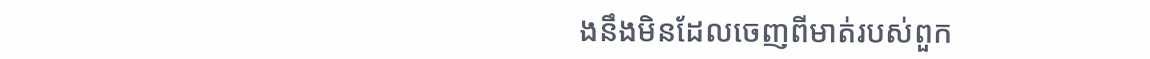ងនឹងមិនដែលចេញពីមាត់របស់ពួក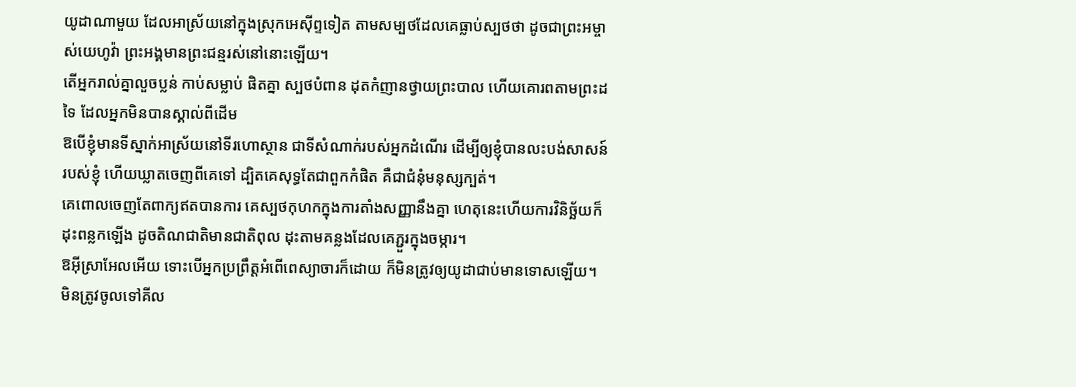យូដាណាមួយ ដែលអាស្រ័យនៅក្នុងស្រុកអេស៊ីព្ទទៀត តាមសម្បថដែលគេធ្លាប់ស្បថថា ដូចជាព្រះអម្ចាស់យេហូវ៉ា ព្រះអង្គមានព្រះជន្មរស់នៅនោះឡើយ។
តើអ្នករាល់គ្នាលួចប្លន់ កាប់សម្លាប់ ផិតគ្នា ស្បថបំពាន ដុតកំញានថ្វាយព្រះបាល ហើយគោរពតាមព្រះដទៃ ដែលអ្នកមិនបានស្គាល់ពីដើម
ឱបើខ្ញុំមានទីស្នាក់អាស្រ័យនៅទីរហោស្ថាន ជាទីសំណាក់របស់អ្នកដំណើរ ដើម្បីឲ្យខ្ញុំបានលះបង់សាសន៍របស់ខ្ញុំ ហើយឃ្លាតចេញពីគេទៅ ដ្បិតគេសុទ្ធតែជាពួកកំផិត គឺជាជំនុំមនុស្សក្បត់។
គេពោលចេញតែពាក្យឥតបានការ គេស្បថកុហកក្នុងការតាំងសញ្ញានឹងគ្នា ហេតុនេះហើយការវិនិច្ឆ័យក៏ដុះពន្លកឡើង ដូចតិណជាតិមានជាតិពុល ដុះតាមគន្លងដែលគេភ្ជួរក្នុងចម្ការ។
ឱអ៊ីស្រាអែលអើយ ទោះបើអ្នកប្រព្រឹត្តអំពើពេស្យាចារក៏ដោយ ក៏មិនត្រូវឲ្យយូដាជាប់មានទោសឡើយ។ មិនត្រូវចូលទៅគីល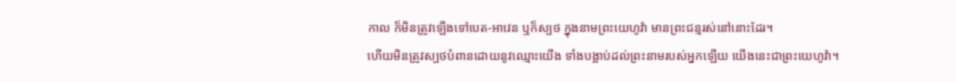កាល ក៏មិនត្រូវឡើងទៅបេត-អាវេន ឬក៏ស្បថ ក្នុងនាមព្រះយេហូវ៉ា មានព្រះជន្មរស់នៅនោះដែរ។
ហើយមិនត្រូវស្បថបំពានដោយនូវឈ្មោះយើង ទាំងបង្អាប់ដល់ព្រះនាមរបស់អ្នកឡើយ យើងនេះជាព្រះយេហូវ៉ា។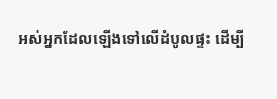អស់អ្នកដែលឡើងទៅលើដំបូលផ្ទះ ដើម្បី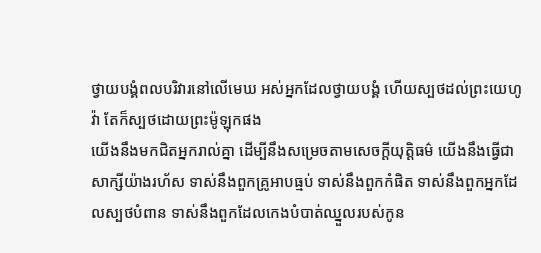ថ្វាយបង្គំពលបរិវារនៅលើមេឃ អស់អ្នកដែលថ្វាយបង្គំ ហើយស្បថដល់ព្រះយេហូវ៉ា តែក៏ស្បថដោយព្រះម៉ូឡុកផង
យើងនឹងមកជិតអ្នករាល់គ្នា ដើម្បីនឹងសម្រេចតាមសេចក្ដីយុត្តិធម៌ យើងនឹងធ្វើជាសាក្សីយ៉ាងរហ័ស ទាស់នឹងពួកគ្រូអាបធ្មប់ ទាស់នឹងពួកកំផិត ទាស់នឹងពួកអ្នកដែលស្បថបំពាន ទាស់នឹងពួកដែលកេងបំបាត់ឈ្នួលរបស់កូន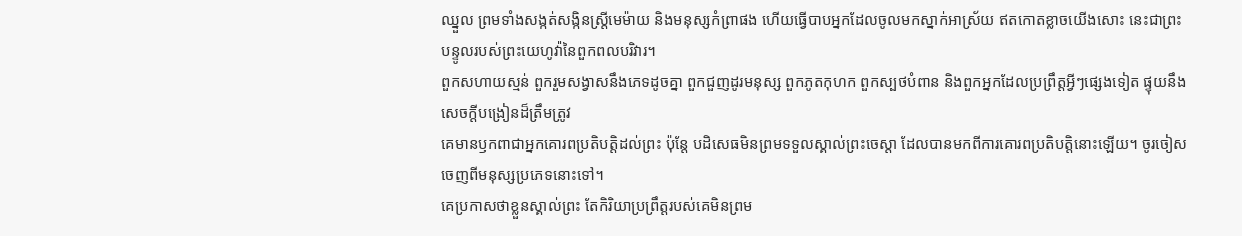ឈ្នួល ព្រមទាំងសង្កត់សង្កិនស្ត្រីមេម៉ាយ និងមនុស្សកំព្រាផង ហើយធ្វើបាបអ្នកដែលចូលមកស្នាក់អាស្រ័យ ឥតកោតខ្លាចយើងសោះ នេះជាព្រះបន្ទូលរបស់ព្រះយេហូវ៉ានៃពួកពលបរិវារ។
ពួកសហាយស្មន់ ពួករួមសង្វាសនឹងភេទដូចគ្នា ពួកជួញដូរមនុស្ស ពួកភូតកុហក ពួកស្បថបំពាន និងពួកអ្នកដែលប្រព្រឹត្តអ្វីៗផ្សេងទៀត ផ្ទុយនឹងសេចក្ដីបង្រៀនដ៏ត្រឹមត្រូវ
គេមានឫកពាជាអ្នកគោរពប្រតិបត្តិដល់ព្រះ ប៉ុន្តែ បដិសេធមិនព្រមទទួលស្គាល់ព្រះចេស្តា ដែលបានមកពីការគោរពប្រតិបត្តិនោះឡើយ។ ចូរចៀសចេញពីមនុស្សប្រភេទនោះទៅ។
គេប្រកាសថាខ្លួនស្គាល់ព្រះ តែកិរិយាប្រព្រឹត្តរបស់គេមិនព្រម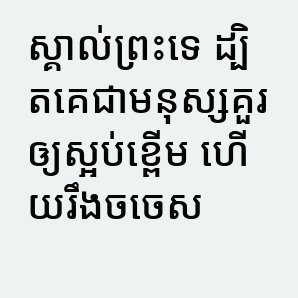ស្គាល់ព្រះទេ ដ្បិតគេជាមនុស្សគួរឲ្យស្អប់ខ្ពើម ហើយរឹងចចេស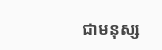ជាមនុស្ស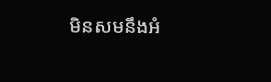មិនសមនឹងអំ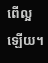ពើល្អឡើយ។